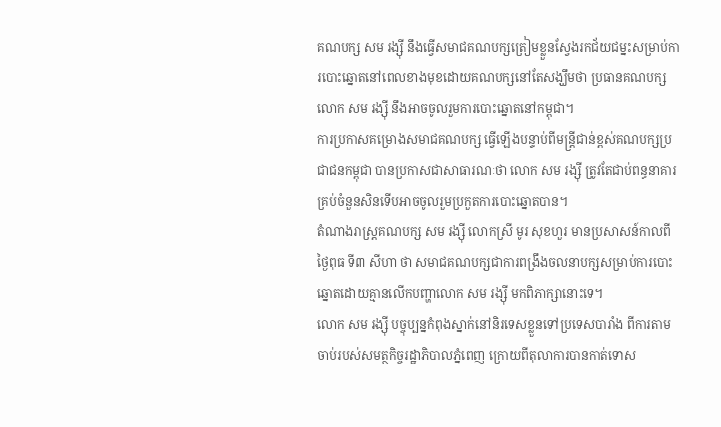គណបក្ស សម រង្ស៊ី នឹងធ្វើសមាជគណបក្សត្រៀមខ្លួនស្វែងរកជ័យជម្នះសម្រាប់ការបោះឆ្នោតនៅពេលខាងមុខដោយគណបក្សនៅតែសង្ឃឹមថា ប្រធានគណបក្ស លោក សម រង្ស៊ី នឹងអាចចូលរួមការបោះឆ្នោតនៅកម្ពុជា។
ការប្រកាសគម្រោងសមាជគណបក្ស ធ្វើឡើងបន្ទាប់ពីមន្ត្រីជាន់ខ្ពស់គណបក្សប្រជាជនកម្ពុជា បានប្រកាសជាសាធារណៈថា លោក សម រង្ស៊ី ត្រូវតែជាប់ពន្ធនាគារគ្រប់ចំនួនសិនទើបអាចចូលរួមប្រកួតការបោះឆ្នោតបាន។
តំណាងរាស្ត្រគណបក្ស សម រង្ស៊ី លោកស្រី មូរ សុខហួរ មានប្រសាសន៍កាលពីថ្ងៃពុធ ទី៣ សីហា ថា សមាជគណបក្សជាការពង្រឹងចលនាបក្សសម្រាប់ការបោះឆ្នោតដោយគ្មានលើកបញ្ហាលោក សម រង្ស៊ី មកពិភាក្សានោះទេ។
លោក សម រង្ស៊ី បច្ចុប្បន្នកំពុងស្នាក់នៅនិរទេសខ្លួនទៅប្រទេសបារាំង ពីការតាមចាប់របស់សមត្ថកិច្ចរដ្ឋាភិបាលភ្នំពេញ ក្រោយពីតុលាការបានកាត់ទោស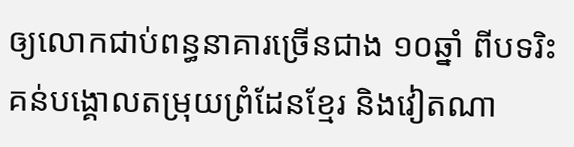ឲ្យលោកជាប់ពន្ធនាគារច្រើនជាង ១០ឆ្នាំ ពីបទរិះគន់បង្គោលតម្រុយព្រំដែនខ្មែរ និងវៀតណា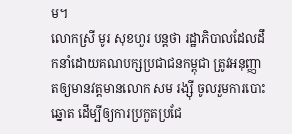ម។
លោកស្រី មូរ សុខហួរ បន្តថា រដ្ឋាភិបាលដែលដឹកនាំដោយគណបក្សប្រជាជនកម្ពុជា ត្រូវអនុញ្ញាតឲ្យមានវត្តមានលោក សម រង្ស៊ី ចូលរួមការបោះឆ្នោត ដើម្បីឲ្យការប្រកួតប្រជែ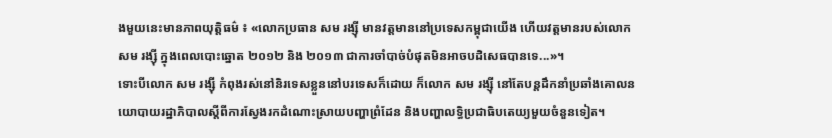ងមួយនេះមានភាពយុត្តិធម៌ ៖ «លោកប្រធាន សម រង្ស៊ី មានវត្តមាននៅប្រទេសកម្ពុជាយើង ហើយវត្តមានរបស់លោក សម រង្ស៊ី ក្នុងពេលបោះឆ្នោត ២០១២ និង ២០១៣ ជាការចាំបាច់បំផុតមិនអាចបដិសេធបានទេ...»។
ទោះបីលោក សម រង្ស៊ី កំពុងរស់នៅនិរទេសខ្លួននៅបរទេសក៏ដោយ ក៏លោក សម រង្ស៊ី នៅតែបន្តដឹកនាំប្រឆាំងគោលនយោបាយរដ្ឋាភិបាលស្ដីពីការស្វែងរកដំណោះស្រាយបញ្ហាព្រំដែន និងបញ្ហាលទ្ធិប្រជាធិបតេយ្យមួយចំនួនទៀត។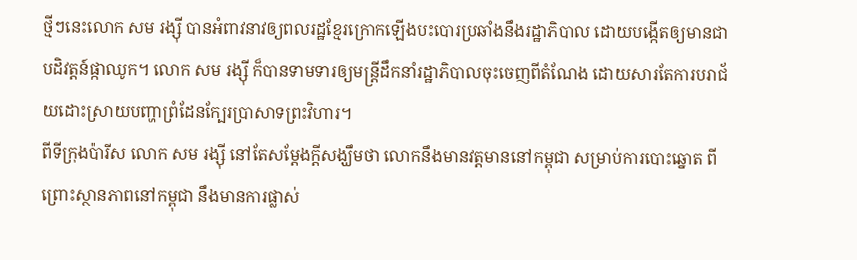ថ្មីៗនេះលោក សម រង្ស៊ី បានអំពាវនាវឲ្យពលរដ្ឋខ្មែរក្រោកឡើងបះបោរប្រឆាំងនឹងរដ្ឋាភិបាល ដោយបង្កើតឲ្យមានជាបដិវត្តន៍ផ្កាឈូក។ លោក សម រង្ស៊ី ក៏បានទាមទារឲ្យមន្ត្រីដឹកនាំរដ្ឋាភិបាលចុះចេញពីតំណែង ដោយសារតែការបរាជ័យដោះស្រាយបញ្ហាព្រំដែនក្បែរប្រាសាទព្រះវិហារ។
ពីទីក្រុងប៉ារីស លោក សម រង្ស៊ី នៅតែសម្ដែងក្ដីសង្ឃឹមថា លោកនឹងមានវត្តមាននៅកម្ពុជា សម្រាប់ការបោះឆ្នោត ពីព្រោះស្ថានភាពនៅកម្ពុជា នឹងមានការផ្លាស់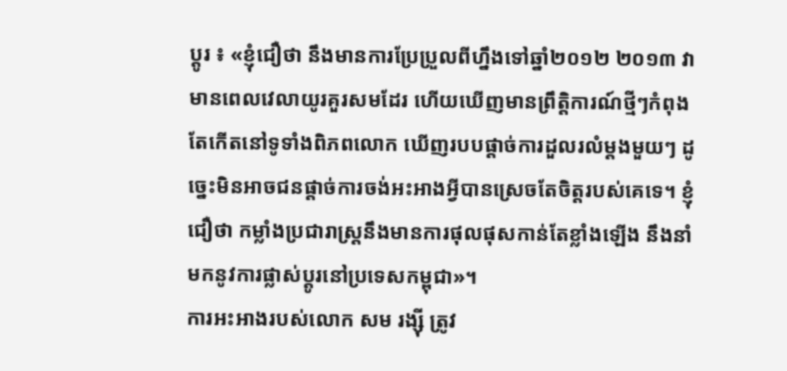ប្ដូរ ៖ «ខ្ញុំជឿថា នឹងមានការប្រែប្រួលពីហ្នឹងទៅឆ្នាំ២០១២ ២០១៣ វាមានពេលវេលាយូរគួរសមដែរ ហើយឃើញមានព្រឹត្តិការណ៍ថ្មីៗកំពុងតែកើតនៅទូទាំងពិភពលោក ឃើញរបបផ្ដាច់ការដួលរលំម្ដងមួយៗ ដូច្នេះមិនអាចជនផ្ដាច់ការចង់អះអាងអ្វីបានស្រេចតែចិត្តរបស់គេទេ។ ខ្ញុំជឿថា កម្លាំងប្រជារាស្ត្រនឹងមានការផុលផុសកាន់តែខ្លាំងឡើង នឹងនាំមកនូវការផ្លាស់ប្ដូរនៅប្រទេសកម្ពុជា»។
ការអះអាងរបស់លោក សម រង្ស៊ី ត្រូវ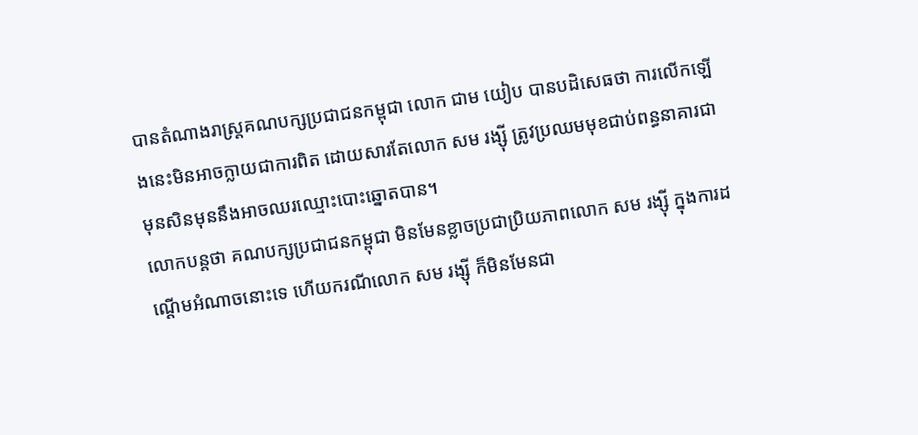បានតំណាងរាស្ត្រគណបក្សប្រជាជនកម្ពុជា លោក ជាម យៀប បានបដិសេធថា ការលើកឡើងនេះមិនអាចក្លាយជាការពិត ដោយសារតែលោក សម រង្ស៊ី ត្រូវប្រឈមមុខជាប់ពន្ធនាគារជាមុនសិនមុននឹងអាចឈរឈ្មោះបោះឆ្នោតបាន។
លោកបន្តថា គណបក្សប្រជាជនកម្ពុជា មិនមែនខ្លាចប្រជាប្រិយភាពលោក សម រង្ស៊ី ក្នុងការដណ្ដើមអំណាចនោះទេ ហើយករណីលោក សម រង្ស៊ី ក៏មិនមែនជា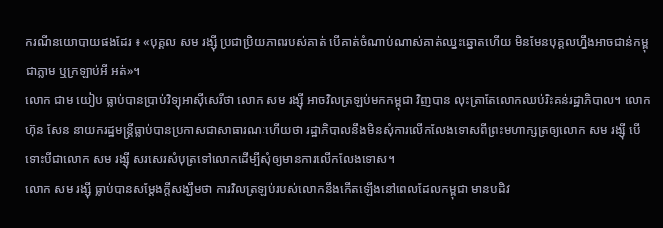ករណីនយោបាយផងដែរ ៖ «បុគ្គល សម រង្ស៊ី ប្រជាប្រិយភាពរបស់គាត់ បើគាត់ចំណាប់ណាស់គាត់ឈ្នះឆ្នោតហើយ មិនមែនបុគ្គលហ្នឹងអាចជាន់កម្ពុជាភ្លាម ឬក្រឡាប់អី អត់»។
លោក ជាម យៀប ធ្លាប់បានប្រាប់វិទ្យុអាស៊ីសេរីថា លោក សម រង្ស៊ី អាចវិលត្រឡប់មកកម្ពុជា វិញបាន លុះត្រាតែលោកឈប់រិះគន់រដ្ឋាភិបាល។ លោក ហ៊ុន សែន នាយករដ្ឋមន្ត្រីធ្លាប់បានប្រកាសជាសាធារណៈហើយថា រដ្ឋាភិបាលនឹងមិនសុំការលើកលែងទោសពីព្រះមហាក្សត្រឲ្យលោក សម រង្ស៊ី បើទោះបីជាលោក សម រង្ស៊ី សរសេរសំបុត្រទៅលោកដើម្បីសុំឲ្យមានការលើកលែងទោស។
លោក សម រង្ស៊ី ធ្លាប់បានសម្ដែងក្ដីសង្ឃឹមថា ការវិលត្រឡប់របស់លោកនឹងកើតឡើងនៅពេលដែលកម្ពុជា មានបដិវ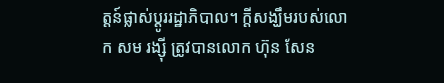ត្តន៍ផ្លាស់ប្ដូររដ្ឋាភិបាល។ ក្ដីសង្ឃឹមរបស់លោក សម រង្ស៊ី ត្រូវបានលោក ហ៊ុន សែន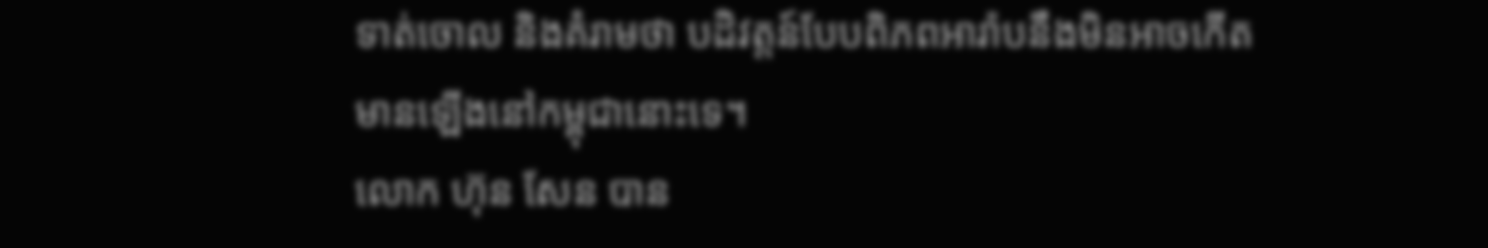ទាត់ចោល និងគំរាមថា បដិវត្តន៍បែបពិភពអារ៉ាបនឹងមិនអាចកើតមានឡើងនៅកម្ពុជានោះទេ។
លោក ហ៊ុន សែន បាន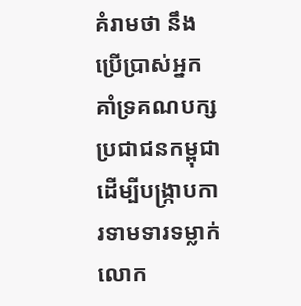គំរាមថា នឹងប្រើប្រាស់អ្នកគាំទ្រគណបក្សប្រជាជនកម្ពុជា ដើម្បីបង្ក្រាបការទាមទារទម្លាក់លោក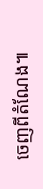ចេញពីតំណែង៕